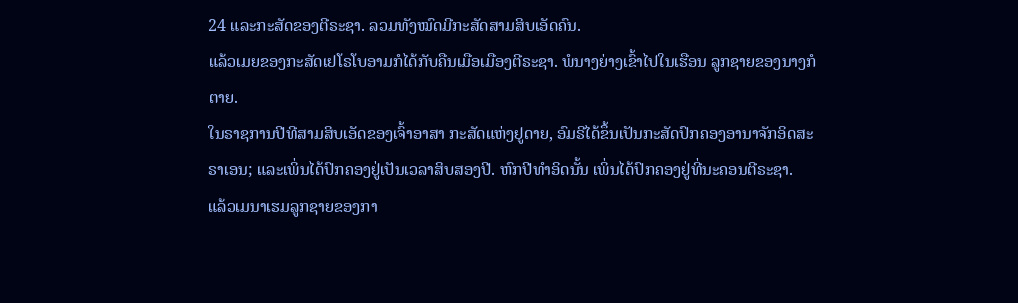24 ແລະກະສັດຂອງຕີຣະຊາ. ລວມທັງໝົດມີກະສັດສາມສິບເອັດຄົນ.
ແລ້ວເມຍຂອງກະສັດເຢໂຣໂບອາມກໍໄດ້ກັບຄືນເມືອເມືອງຕີຣະຊາ. ພໍນາງຍ່າງເຂົ້າໄປໃນເຮືອນ ລູກຊາຍຂອງນາງກໍຕາຍ.
ໃນຣາຊການປີທີສາມສິບເອັດຂອງເຈົ້າອາສາ ກະສັດແຫ່ງຢູດາຍ, ອົມຣີໄດ້ຂຶ້ນເປັນກະສັດປົກຄອງອານາຈັກອິດສະຣາເອນ; ແລະເພິ່ນໄດ້ປົກຄອງຢູ່ເປັນເວລາສິບສອງປີ. ຫົກປີທຳອິດນັ້ນ ເພິ່ນໄດ້ປົກຄອງຢູ່ທີ່ນະຄອນຕີຣະຊາ.
ແລ້ວເມນາເຮມລູກຊາຍຂອງກາ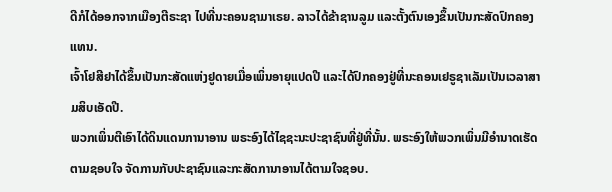ດີກໍໄດ້ອອກຈາກເມືອງຕີຣະຊາ ໄປທີ່ນະຄອນຊາມາເຣຍ. ລາວໄດ້ຂ້າຊານລູມ ແລະຕັ້ງຕົນເອງຂຶ້ນເປັນກະສັດປົກຄອງແທນ.
ເຈົ້າໂຢສີຢາໄດ້ຂຶ້ນເປັນກະສັດແຫ່ງຢູດາຍເມື່ອເພິ່ນອາຍຸແປດປີ ແລະໄດ້ປົກຄອງຢູ່ທີ່ນະຄອນເຢຣູຊາເລັມເປັນເວລາສາມສິບເອັດປີ.
ພວກເພິ່ນຕີເອົາໄດ້ດິນແດນການາອານ ພຣະອົງໄດ້ໄຊຊະນະປະຊາຊົນທີ່ຢູ່ທີ່ນັ້ນ. ພຣະອົງໃຫ້ພວກເພິ່ນມີອຳນາດເຮັດຕາມຊອບໃຈ ຈັດການກັບປະຊາຊົນແລະກະສັດການາອານໄດ້ຕາມໃຈຊອບ.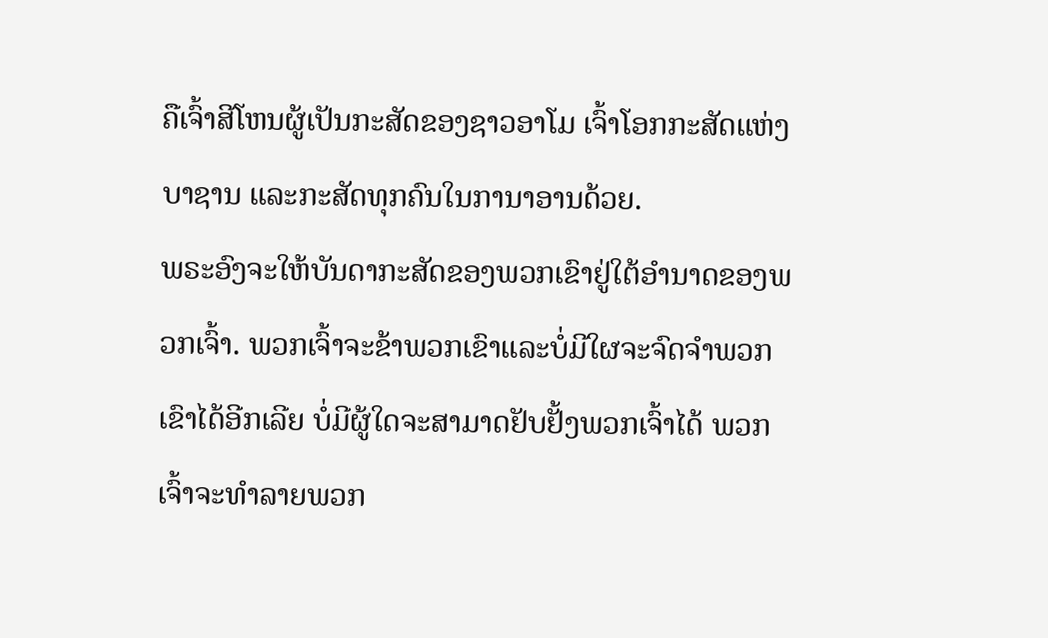ຄືເຈົ້າສີໂຫນຜູ້ເປັນກະສັດຂອງຊາວອາໂມ ເຈົ້າໂອກກະສັດແຫ່ງບາຊານ ແລະກະສັດທຸກຄົນໃນການາອານດ້ວຍ.
ພຣະອົງຈະໃຫ້ບັນດາກະສັດຂອງພວກເຂົາຢູ່ໃຕ້ອຳນາດຂອງພວກເຈົ້າ. ພວກເຈົ້າຈະຂ້າພວກເຂົາແລະບໍ່ມີໃຜຈະຈົດຈຳພວກເຂົາໄດ້ອີກເລີຍ ບໍ່ມີຜູ້ໃດຈະສາມາດຢັບຢັ້ງພວກເຈົ້າໄດ້ ພວກເຈົ້າຈະທຳລາຍພວກ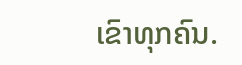ເຂົາທຸກຄົນ.